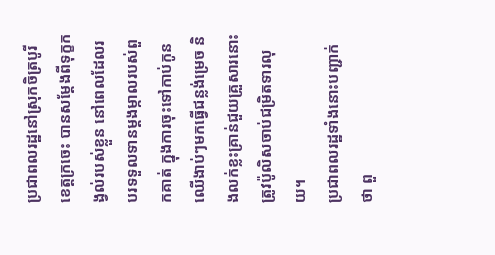ប្រជាពលរដ្ឋនៅស្រុកចិត្របូរី ខេត្តក្រចេះ បានសម្ដែងពីទុក្ខកង្វល់របស់ខ្លួន នៅពេលដែលរបរទទួលទានម្តងម្កាលរបស់ពួកគាត់ ក្នុងការចុះទៅកាប់កូនឈើងាប់ៗមកធ្វើជន្លង់ម្រេច និងលក់ខ្លះគ្រាន់ជួយគ្រួសារនោះ ត្រូវប៉ូលិសចាប់ជម្រិតទារលុយ។
ប្រជាពលរដ្ឋទាំងនោះបញ្ជាក់ថា ពួ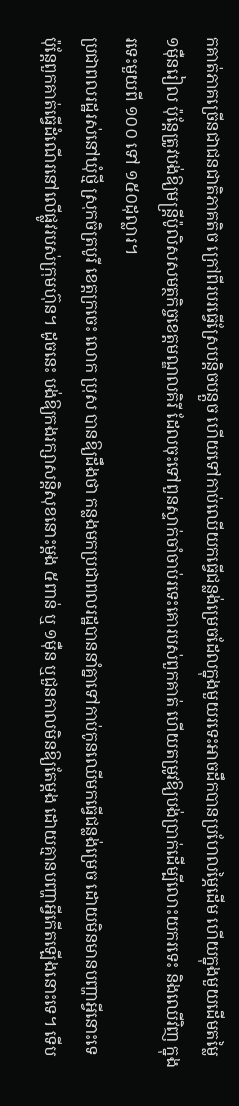កគាត់ភាគច្រើនជាជនជាតិភាគតិច ក្រៅពីរបរធ្វើស្រែបន្តិចបន្តួច ហើយទៅកាប់ឈើយកធ្វើជន្លង់ម្រេចដែលក្នុងមួយរទេះអាចដឹកបានប្រហែលម្ភៃដើម ហើយក្នុងមួយដើមតម្លៃ ១ម៉ឺនរៀល ប៉ុន្តែត្រូវបង់ឱ្យមន្ត្រីប៉ូលិសសមត្ថកិច្ចខេត្តមណ្ឌលគិរី ដែលចុះទៅពួនស្ទាក់ចាំចាប់រទេះគោរបស់ពួកគាត់ ហើយតម្រូវឱ្យបង់ប្រាក់ដើម្បីលោះយករទេះ និងឈើវិញ ក្នុងរទេះមួយពី ១០០ ទៅ ១៥០ដុល្លារ។
ប្រជាពលរដ្ឋរស់នៅឃុំថ្មី ស្រុកចិត្របូរី ខេត្តក្រចេះ លោក ប្រុស បានឱ្យដឹងថា កន្លងមកប្រជាពលរដ្ឋបាននាំគ្នាទៅកាប់កូនឈើមកធ្វើជន្លង់ម្រេច ដោយមិនមានបញ្ហាអ្វីនោះទេ ប៉ុន្តែពួកគាត់ធ្វើដំណើរនៅលើផ្លូវរបស់ក្រុមហ៊ុន។ ដូចនេះ បង់ឱ្យកងរក្សាសន្តិសុខនោះម្តង ៥ពាន់ ឬ ១ម៉ឺន ឬជួនកាលមិនឱ្យតែម្តង ដោយគ្មានបញ្ហាអ្វីកើតឡើងនោះទេ។ ទើប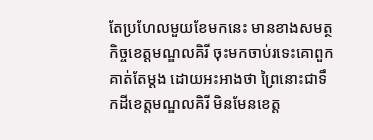តែប្រហែលមួយខែមកនេះ មានខាងសមត្ថកិច្ចខេត្តមណ្ឌលគិរី ចុះមកចាប់រទេះគោពួកគាត់តែម្តង ដោយអះអាងថា ព្រៃនោះជាទឹកដីខេត្តមណ្ឌលគិរី មិនមែនខេត្ត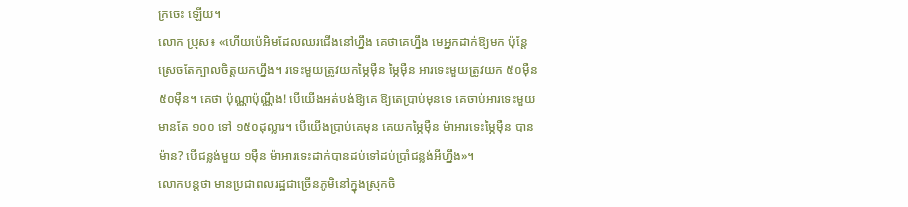ក្រចេះ ឡើយ។
លោក ប្រុស៖ «ហើយប៉េអិមដែលឈរជើងនៅហ្នឹង គេថាគេហ្នឹង មេអ្នកដាក់ឱ្យមក ប៉ុន្តែស្រេចតែក្បាលចិត្តយកហ្នឹង។ រទេះមួយត្រូវយកម្ភៃម៉ឺន ម្ភៃម៉ឺន អារទេះមួយត្រូវយក ៥០ម៉ឺន ៥០ម៉ឺន។ គេថា ប៉ុណ្ណាប៉ុណ្ណឹង! បើយើងអត់បង់ឱ្យគេ ឱ្យតេប្រាប់មុនទេ គេចាប់អារទេះមួយមានតែ ១០០ ទៅ ១៥០ដុល្លារ។ បើយើងប្រាប់គេមុន គេយកម្ភៃម៉ឺន ម៉ាអារទេះម្ភៃម៉ឺន បានម៉ាន? បើជន្លង់មួយ ១ម៉ឺន ម៉ាអារទេះដាក់បានដប់ទៅដប់ប្រាំជន្លង់អីហ្នឹង»។
លោកបន្តថា មានប្រជាពលរដ្ឋជាច្រើនភូមិនៅក្នុងស្រុកចិ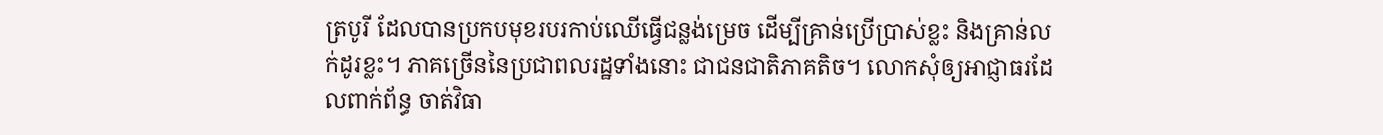ត្របូរី ដែលបានប្រកបមុខរបរកាប់ឈើធ្វើជន្លង់ម្រេច ដើម្បីគ្រាន់ប្រើប្រាស់ខ្លះ និងគ្រាន់លក់ដូរខ្លះ។ ភាគច្រើននៃប្រជាពលរដ្ឋទាំងនោះ ជាជនជាតិភាគតិច។ លោកសុំឲ្យអាជ្ញាធរដែលពាក់ព័ន្ធ ចាត់វិធា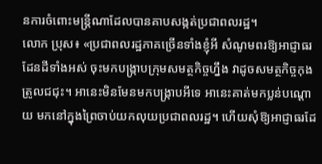នការចំពោះមន្ត្រីណាដែលបានគាបសង្កត់ប្រជាពលរដ្ឋ។
លោក ប្រុស៖ «ប្រជាពលរដ្ឋភាគច្រើនទាំងខ្ញុំអី សំណូមពរឱ្យអាជ្ញាធរដែនដីទាំងអស់ ចុះមកបង្ក្រាបក្រុមសមត្ថកិច្ចហ្នឹង វាដូចសមត្ថកិច្ចកុងត្រូលជជុះ។ អានេះមិនមែនមកបង្ក្រាបអីទេ អានេះគាត់មកប្លន់បណ្តោយ មកនៅក្នុងព្រៃចាប់យកលុយប្រជាពលរដ្ឋ។ ហើយសុំឱ្យអាជ្ញាធរដែ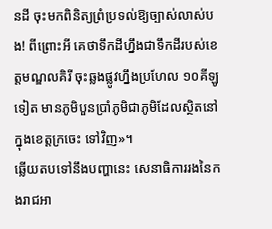នដី ចុះមកពិនិត្យព្រំប្រទល់ឱ្យច្បាស់លាស់បង! ពីព្រោះអី គេថាទឹកដីហ្នឹងជាទឹកដីរបស់ខេត្តមណ្ឌលគិរី ចុះឆ្លងផ្លូវហ្នឹងប្រហែល ១០គីឡូទៀត មានភូមិបួនប្រាំភូមិជាភូមិដែលស្ថិតនៅក្នុងខេត្តក្រចេះ ទៅវិញ»។
ឆ្លើយតបទៅនឹងបញ្ហានេះ សេនាធិការរងនៃកងរាជអា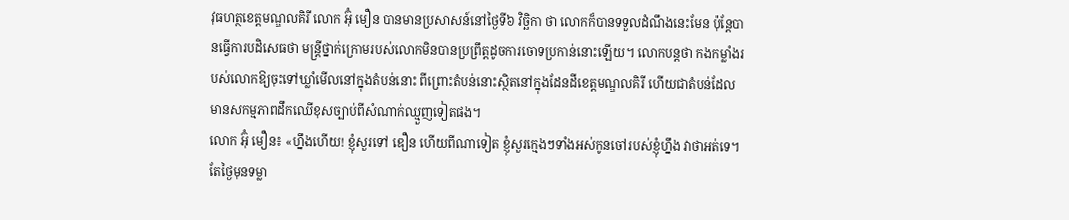វុធហត្ថខេត្តមណ្ឌលគិរី លោក អ៊ុំ មឿន បានមានប្រសាសន៍នៅថ្ងៃទី៦ វិច្ឆិកា ថា លោកក៏បានទទួលដំណឹងនេះមែន ប៉ុន្តែបានធ្វើការបដិសេធថា មន្ត្រីថ្នាក់ក្រោមរបស់លោកមិនបានប្រព្រឹត្តដូចការចោទប្រកាន់នោះឡើយ។ លោកបន្តថា កងកម្លាំងរបស់លោកឱ្យចុះទៅឃ្លាំមើលនៅក្នុងតំបន់នោះ ពីព្រោះតំបន់នោះស្ថិតនៅក្នុងដែនដីខេត្តមណ្ឌលគិរី ហើយជាតំបន់ដែលមានសកម្មភាពដឹកឈើខុសច្បាប់ពីសំណាក់ឈ្មួញទៀតផង។
លោក អ៊ុំ មឿន៖ «ហ្នឹងហើយ! ខ្ញុំសួរទៅ ឌឿន ហើយពីណាទៀត ខ្ញុំសួរក្មេងៗទាំងអស់កូនចៅរបស់ខ្ញុំហ្នឹង វាថាអត់ទេ។ តែថ្ងៃមុនទម្លា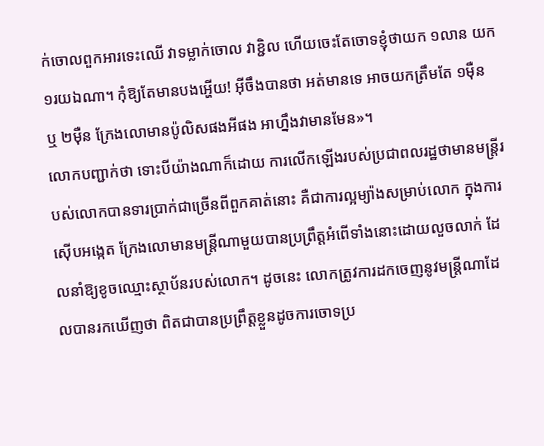ក់ចោលពួកអារទេះឈើ វាទម្លាក់ចោល វាខ្ជិល ហើយចេះតែចោទខ្ញុំថាយក ១លាន យក ១រយឯណា។ កុំឱ្យតែមានបងអ្ហើយ! អ៊ីចឹងបានថា អត់មានទេ អាចយកត្រឹមតែ ១ម៉ឺន ឬ ២ម៉ឺន ក្រែងលោមានប៉ូលិសផងអីផង អាហ្នឹងវាមានមែន»។
លោកបញ្ជាក់ថា ទោះបីយ៉ាងណាក៏ដោយ ការលើកឡើងរបស់ប្រជាពលរដ្ឋថាមានមន្ត្រីរបស់លោកបានទារប្រាក់ជាច្រើនពីពួកគាត់នោះ គឺជាការល្អម្យ៉ាងសម្រាប់លោក ក្នុងការស៊ើបអង្កេត ក្រែងលោមានមន្ត្រីណាមួយបានប្រព្រឹត្តអំពើទាំងនោះដោយលួចលាក់ ដែលនាំឱ្យខូចឈ្មោះស្ថាប័នរបស់លោក។ ដូចនេះ លោកត្រូវការដកចេញនូវមន្ត្រីណាដែលបានរកឃើញថា ពិតជាបានប្រព្រឹត្តខ្លួនដូចការចោទប្រ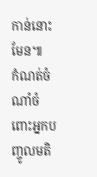កាន់នោះមែន៕
កំណត់ចំណាំចំពោះអ្នកបញ្ចូលមតិ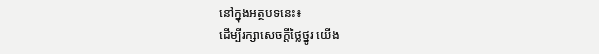នៅក្នុងអត្ថបទនេះ៖
ដើម្បីរក្សាសេចក្ដីថ្លៃថ្នូរ យើង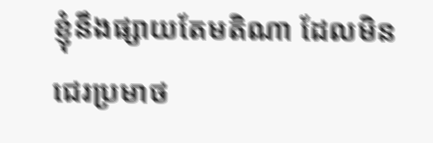ខ្ញុំនឹងផ្សាយតែមតិណា ដែលមិនជេរប្រមាថ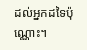ដល់អ្នកដទៃប៉ុណ្ណោះ។